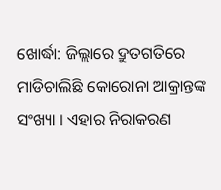ଖୋର୍ଦ୍ଧା: ଜିଲ୍ଲାରେ ଦ୍ରୁତଗତିରେ ମାଡିଚାଲିଛି କୋରୋନା ଆକ୍ରାନ୍ତଙ୍କ ସଂଖ୍ୟା । ଏହାର ନିରାକରଣ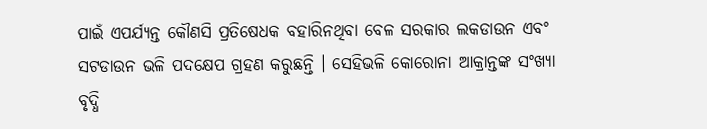ପାଇଁ ଏପର୍ଯ୍ୟନ୍ତ କୌଣସି ପ୍ରତିଷେଧକ ବହାରିନଥିବା ବେଳ ସରକାର ଲକଡାଉନ ଏବଂ ସଟଡାଉନ ଭଳି ପଦକ୍ଷେପ ଗ୍ରହଣ କରୁଛନ୍ତି । ସେହିଭଳି କୋରୋନା ଆକ୍ରାନ୍ତଙ୍କ ସଂଖ୍ୟା ବୃଦ୍ଧି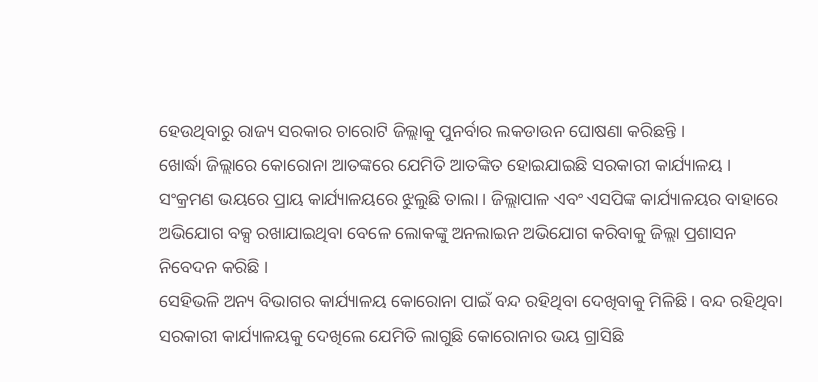ହେଉଥିବାରୁ ରାଜ୍ୟ ସରକାର ଚାରୋଟି ଜିଲ୍ଲାକୁ ପୁନର୍ବାର ଲକଡାଉନ ଘୋଷଣା କରିଛନ୍ତି ।
ଖୋର୍ଦ୍ଧା ଜିଲ୍ଲାରେ କୋରୋନା ଆତଙ୍କରେ ଯେମିତି ଆତଙ୍କିତ ହୋଇଯାଇଛି ସରକାରୀ କାର୍ଯ୍ୟାଳୟ । ସଂକ୍ରମଣ ଭୟରେ ପ୍ରାୟ କାର୍ଯ୍ୟାଳୟରେ ଝୁଲୁଛି ତାଲା । ଜିଲ୍ଲାପାଳ ଏବଂ ଏସପିଙ୍କ କାର୍ଯ୍ୟାଳୟର ବାହାରେ ଅଭିଯୋଗ ବକ୍ସ ରଖାଯାଇଥିବା ବେଳେ ଲୋକଙ୍କୁ ଅନଲାଇନ ଅଭିଯୋଗ କରିବାକୁ ଜିଲ୍ଲା ପ୍ରଶାସନ ନିବେଦନ କରିଛି ।
ସେହିଭଳି ଅନ୍ୟ ବିଭାଗର କାର୍ଯ୍ୟାଳୟ କୋରୋନା ପାଇଁ ବନ୍ଦ ରହିଥିବା ଦେଖିବାକୁ ମିଳିଛି । ବନ୍ଦ ରହିଥିବା ସରକାରୀ କାର୍ଯ୍ୟାଳୟକୁ ଦେଖିଲେ ଯେମିତି ଲାଗୁଛି କୋରୋନାର ଭୟ ଗ୍ରାସିଛି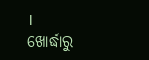।
ଖୋର୍ଦ୍ଧାରୁ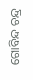ଗୋବିନ୍ଦ ଚନ୍ଦ୍ର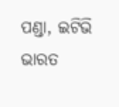ପଣ୍ଡା, ଇଟିଭି ଭାରତ